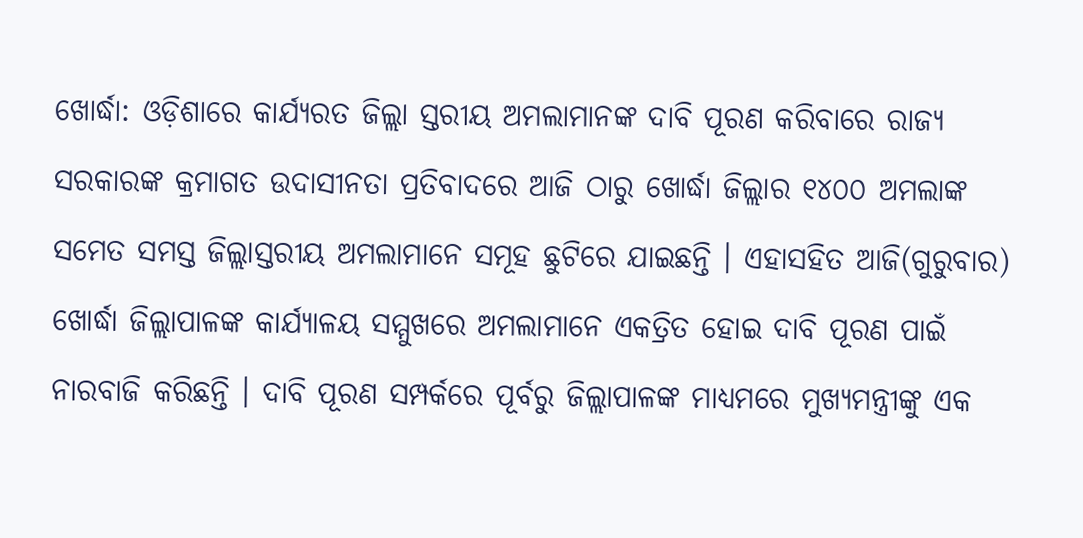ଖୋର୍ଦ୍ଧା: ଓଡ଼ିଶାରେ କାର୍ଯ୍ୟରତ ଜିଲ୍ଲା ସ୍ତରୀୟ ଅମଲାମାନଙ୍କ ଦାବି ପୂରଣ କରିବାରେ ରାଜ୍ୟ ସରକାରଙ୍କ କ୍ରମାଗତ ଉଦାସୀନତା ପ୍ରତିବାଦରେ ଆଜି ଠାରୁ ଖୋର୍ଦ୍ଧା ଜିଲ୍ଲାର ୧୪୦୦ ଅମଲାଙ୍କ ସମେତ ସମସ୍ତ ଜିଲ୍ଲାସ୍ତରୀୟ ଅମଲାମାନେ ସମୂହ ଛୁଟିରେ ଯାଇଛନ୍ତି । ଏହାସହିତ ଆଜି(ଗୁରୁବାର) ଖୋର୍ଦ୍ଧା ଜିଲ୍ଲାପାଳଙ୍କ କାର୍ଯ୍ୟାଳୟ ସମ୍ମୁଖରେ ଅମଲାମାନେ ଏକତ୍ରିତ ହୋଇ ଦାବି ପୂରଣ ପାଇଁ ନାରବାଜି କରିଛନ୍ତି । ଦାବି ପୂରଣ ସମ୍ପର୍କରେ ପୂର୍ବରୁ ଜିଲ୍ଲାପାଳଙ୍କ ମାଧ୍ୟମରେ ମୁଖ୍ୟମନ୍ତ୍ରୀଙ୍କୁ ଏକ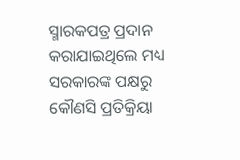ସ୍ମାରକପତ୍ର ପ୍ରଦାନ କରାଯାଇଥିଲେ ମଧ୍ୟ ସରକାରଙ୍କ ପକ୍ଷରୁ କୌଣସି ପ୍ରତିକ୍ରିୟା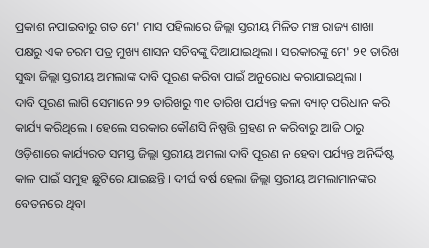ପ୍ରକାଶ ନପାଇବାରୁ ଗତ ମେ' ମାସ ପହିଲାରେ ଜିଲ୍ଲା ସ୍ତରୀୟ ମିଳିତ ମଞ୍ଚ ରାଜ୍ୟ ଶାଖା ପକ୍ଷରୁ ଏକ ଚରମ ପତ୍ର ମୁଖ୍ୟ ଶାସନ ସଚିବଙ୍କୁ ଦିଆଯାଇଥିଲା । ସରକାରଙ୍କୁ ମେ' ୨୧ ତାରିଖ ସୁଦ୍ଧା ଜିଲ୍ଲା ସ୍ତରୀୟ ଅମଲାଙ୍କ ଦାବି ପୂରଣ କରିବା ପାଇଁ ଅନୁରୋଧ କରାଯାଇଥିଲା ।
ଦାବି ପୂରଣ ଲାଗି ସେମାନେ ୨୨ ତାରିଖରୁ ୩୧ ତାରିଖ ପର୍ଯ୍ୟନ୍ତ କଳା ବ୍ୟାଚ୍ ପରିଧାନ କରି କାର୍ଯ୍ୟ କରିଥିଲେ । ହେଲେ ସରକାର କୌଣସି ନିଷ୍ପତ୍ତି ଗ୍ରହଣ ନ କରିବାରୁ ଆଜି ଠାରୁ ଓଡ଼ିଶାରେ କାର୍ଯ୍ୟରତ ସମସ୍ତ ଜିଲ୍ଲା ସ୍ତରୀୟ ଅମଲା ଦାବି ପୂରଣ ନ ହେବା ପର୍ଯ୍ୟନ୍ତ ଅନିର୍ଦ୍ଦିଷ୍ଟ କାଳ ପାଇଁ ସମୁହ ଛୁଟିରେ ଯାଇଛନ୍ତି । ଦୀର୍ଘ ବର୍ଷ ହେଲା ଜିଲ୍ଲା ସ୍ତରୀୟ ଅମଲାମାନଙ୍କର ବେତନରେ ଥିବା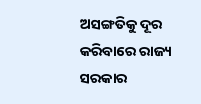ଅସଙ୍ଗତିକୁ ଦୂର କରିବାରେ ରାଜ୍ୟ ସରକାର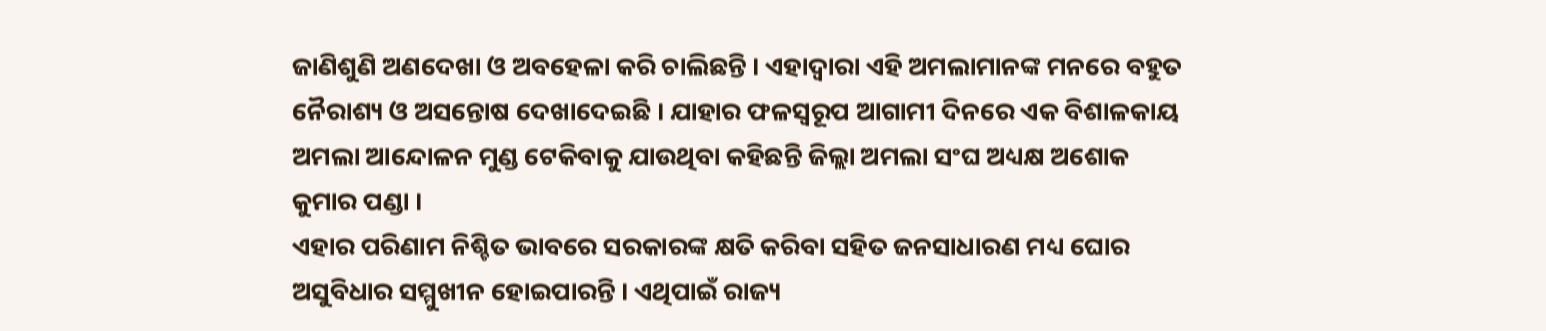ଜାଣିଶୁଣି ଅଣଦେଖା ଓ ଅବହେଳା କରି ଚାଲିଛନ୍ତି । ଏହାଦ୍ଵାରା ଏହି ଅମଲାମାନଙ୍କ ମନରେ ବହୁତ ନୈରାଶ୍ୟ ଓ ଅସନ୍ତୋଷ ଦେଖାଦେଇଛି । ଯାହାର ଫଳସ୍ବରୂପ ଆଗାମୀ ଦିନରେ ଏକ ବିଶାଳକାୟ ଅମଲା ଆନ୍ଦୋଳନ ମୁଣ୍ଡ ଟେକିବାକୁ ଯାଉଥିବା କହିଛନ୍ତି ଜିଲ୍ଲା ଅମଲା ସଂଘ ଅଧ୍ୟକ୍ଷ ଅଶୋକ କୁମାର ପଣ୍ଡା ।
ଏହାର ପରିଣାମ ନିଶ୍ଚିତ ଭାବରେ ସରକାରଙ୍କ କ୍ଷତି କରିବା ସହିତ ଜନସାଧାରଣ ମଧ୍ୟ ଘୋର ଅସୁବିଧାର ସମ୍ମୁଖୀନ ହୋଇପାରନ୍ତି । ଏଥିପାଇଁ ରାଜ୍ୟ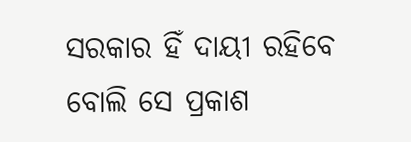ସରକାର ହିଁ ଦାୟୀ ରହିବେ ବୋଲି ସେ ପ୍ରକାଶ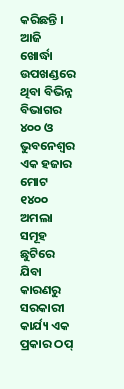କରିଛନ୍ତି । ଆଜି ଖୋର୍ଦ୍ଧା ଉପଖଣ୍ଡରେ ଥିବା ବିଭିନ୍ନ ବିଭାଗର ୪୦୦ ଓ ଭୁବନେଶ୍ବର ଏକ ହଜାର ମୋଟ ୧୪୦୦ ଅମଲା ସମୂହ ଛୁଟିରେ ଯିବା କାରଣରୁ ସରକାରୀ କାର୍ଯ୍ୟ ଏକ ପ୍ରକାର ଠପ୍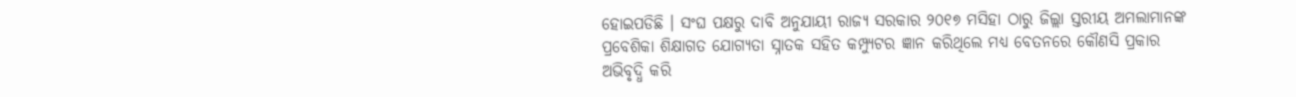ହୋଇପଡିଛି । ସଂଘ ପକ୍ଷରୁ ଦାବି ଅନୁଯାୟୀ ରାଜ୍ୟ ସରକାର ୨୦୧୭ ମସିହା ଠାରୁ ଜିଲ୍ଲା ସ୍ତରୀୟ ଅମଲାମାନଙ୍କ ପ୍ରବେଶିକା ଶିକ୍ଷାଗତ ଯୋଗ୍ୟତା ସ୍ନାତକ ସହିତ କମ୍ପ୍ୟୁଟର ଜ୍ଞାନ କରିଥିଲେ ମଧ୍ୟ ବେତନରେ କୌଣସି ପ୍ରକାର ଅଭିବୃଦ୍ଧି କରି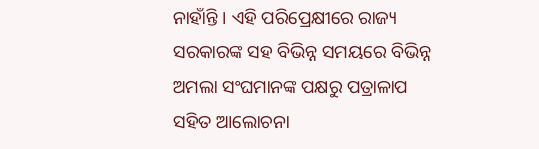ନାହାଁନ୍ତି । ଏହି ପରିପ୍ରେକ୍ଷୀରେ ରାଜ୍ୟ ସରକାରଙ୍କ ସହ ବିଭିନ୍ନ ସମୟରେ ବିଭିନ୍ନ ଅମଲା ସଂଘମାନଙ୍କ ପକ୍ଷରୁ ପତ୍ରାଳାପ ସହିତ ଆଲୋଚନା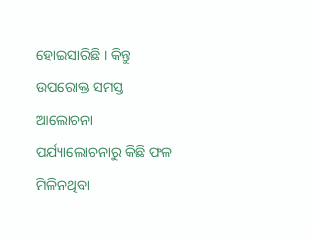ହୋଇସାରିଛି । କିନ୍ତୁ ଉପରୋକ୍ତ ସମସ୍ତ ଆଲୋଚନା ପର୍ଯ୍ୟାଲୋଚନାରୁ କିଛି ଫଳ ମିଳିନଥିବା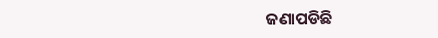ଜଣାପଡିଛି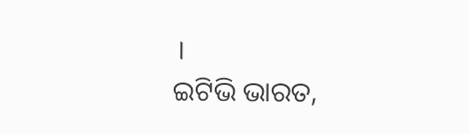।
ଇଟିଭି ଭାରତ,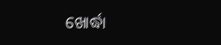ଖୋର୍ଦ୍ଧା